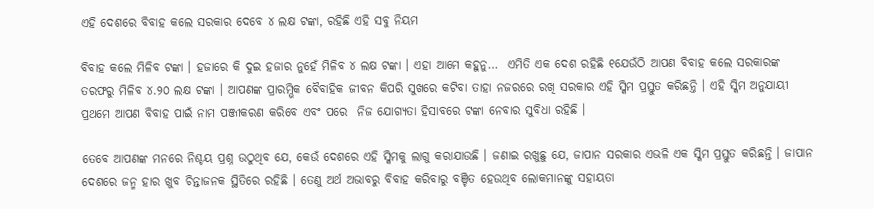ଏହି ଦେଶରେ ବିବାହ କଲେ ସରକାର ଦେବେ ୪ ଲକ୍ଷ ଟଙ୍କା, ରହିଛି ଏହି ସବୁ ନିୟମ

ବିବାହ କଲେ ମିଳିବ ଟଙ୍କା । ହଜାରେ କି ଦୁଇ ହଜାର ନୁହେଁ ମିଳିବ ୪ ଲକ୍ଷ ଟଙ୍କା । ଏହା ଆମେ କହୁନୁ…  ଏମିତି ଏକ ଦେଶ ରହିଛି ୧ଯେଉଁଠି ଆପଣ ବିବାହ କଲେ ସରକାରଙ୍କ ତରଫରୁ ମିଳିବ ୪.୨୦ ଲକ୍ଷ ଟଙ୍କା । ଆପଣଙ୍କ ପ୍ରାରମ୍ଭିକ ବୈବାହିକ ଜୀବନ କିପରି ସୁଖରେ କଟିବା ତାହା ନଜରରେ ରଖି ସରକାର ଏହି ସ୍କିମ ପ୍ରସ୍ତୁତ କରିଛନ୍ତି । ଏହି ସ୍କିମ ଅନୁଯାୟୀ ପ୍ରଥମେ ଆପଣ ବିବାହ ପାଇଁ ନାମ ପଞ୍ଜୀକରଣ କରିବେ ଏବଂ ପରେ  ନିଜ ଯୋଗ୍ୟତା ହିସାବରେ ଟଙ୍କା ନେବାର ସୁବିଧା ରହିଛି ।

ତେବେ ଆପଣଙ୍କ ମନରେ ନିଶ୍ଚୟ ପ୍ରଶ୍ନ ଉଠୁଥିବ ଯେ, କେଉଁ ଦେଶରେ ଏହି ସ୍କିମକୁ ଲାଗୁ କରାଯାଉଛି । ଜଣାଇ ରଖୁଛୁ ଯେ, ଜାପାନ ସରକାର ଏଭଳି ଏକ ସ୍କିମ ପ୍ରସ୍ତୁତ କରିଛନ୍ତି । ଜାପାନ ଦେଶରେ ଜନ୍ମ ହାର ଖୁବ ଚିନ୍ତାଜନକ ସ୍ଥିତିରେ ରହିଛି । ତେଣୁ ଅର୍ଥ ଅଭାବରୁ ବିବାହ କରିବାରୁ ବଞ୍ଚିତ ହେଉଥିବ ଲୋକମାନଙ୍କୁ ସହାୟତା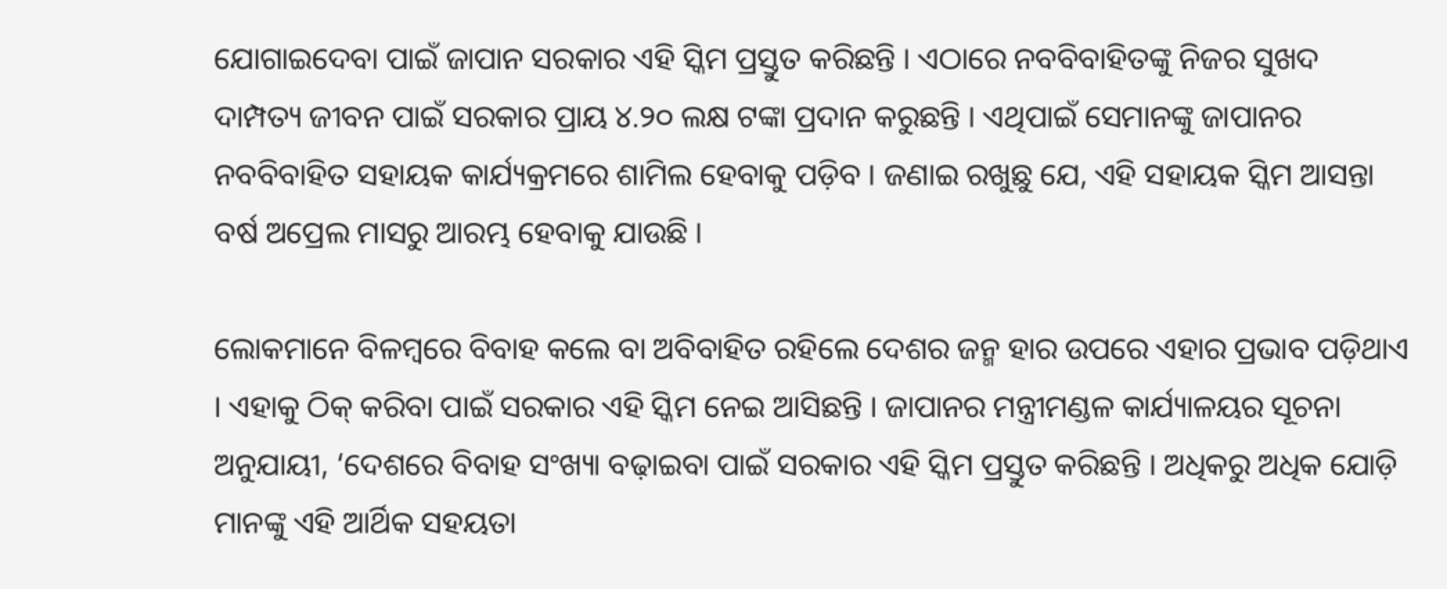ଯୋଗାଇଦେବା ପାଇଁ ଜାପାନ ସରକାର ଏହି ସ୍କିମ ପ୍ରସ୍ତୁତ କରିଛନ୍ତି । ଏଠାରେ ନବବିବାହିତଙ୍କୁ ନିଜର ସୁଖଦ ଦାମ୍ପତ୍ୟ ଜୀବନ ପାଇଁ ସରକାର ପ୍ରାୟ ୪.୨୦ ଲକ୍ଷ ଟଙ୍କା ପ୍ରଦାନ କରୁଛନ୍ତି । ଏଥିପାଇଁ ସେମାନଙ୍କୁ ଜାପାନର ନବବିବାହିତ ସହାୟକ କାର୍ଯ୍ୟକ୍ରମରେ ଶାମିଲ ହେବାକୁ ପଡ଼ିବ । ଜଣାଇ ରଖୁଛୁ ଯେ, ଏହି ସହାୟକ ସ୍କିମ ଆସନ୍ତା ବର୍ଷ ଅପ୍ରେଲ ମାସରୁ ଆରମ୍ଭ ହେବାକୁ ଯାଉଛି ।

ଲୋକମାନେ ବିଳମ୍ବରେ ବିବାହ କଲେ ବା ଅବିବାହିତ ରହିଲେ ଦେଶର ଜନ୍ମ ହାର ଉପରେ ଏହାର ପ୍ରଭାବ ପଡ଼ିଥାଏ । ଏହାକୁ ଠିକ୍ କରିବା ପାଇଁ ସରକାର ଏହି ସ୍କିମ ନେଇ ଆସିଛନ୍ତି । ଜାପାନର ମନ୍ତ୍ରୀମଣ୍ଡଳ କାର୍ଯ୍ୟାଳୟର ସୂଚନା ଅନୁଯାୟୀ, ‘ଦେଶରେ ବିବାହ ସଂଖ୍ୟା ବଢ଼ାଇବା ପାଇଁ ସରକାର ଏହି ସ୍କିମ ପ୍ରସ୍ତୁତ କରିଛନ୍ତି । ଅଧିକରୁ ଅଧିକ ଯୋଡ଼ି ମାନଙ୍କୁ ଏହି ଆର୍ଥିକ ସହୟତା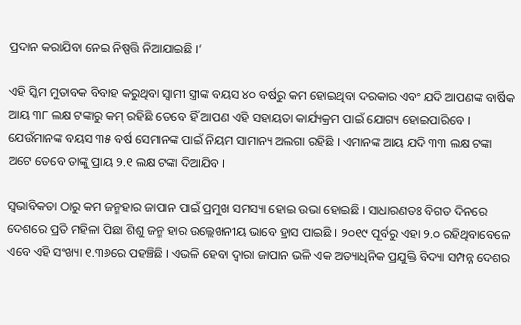ପ୍ରଦାନ କରାଯିବା ନେଇ ନିଷ୍ପତ୍ତି ନିଆଯାଇଛି ।’

ଏହି ସ୍କିମ ମୁତାବକ ବିବାହ କରୁଥିବା ସ୍ୱାମୀ ସ୍ତ୍ରୀଙ୍କ ବୟସ ୪୦ ବର୍ଷରୁ କମ ହୋଇଥିବା ଦରକାର ଏବଂ ଯଦି ଆପଣଙ୍କ ବାର୍ଷିକ ଆୟ ୩୮ ଲକ୍ଷ ଟଙ୍କାରୁ କମ୍ ରହିଛି ତେବେ ହିଁ ଆପଣ ଏହି ସହାୟତା କାର୍ଯ୍ୟକ୍ରମ ପାଇଁ ଯୋଗ୍ୟ ହୋଇପାରିବେ । ଯେଉଁମାନଙ୍କ ବୟସ ୩୫ ବର୍ଷ ସେମାନଙ୍କ ପାଇଁ ନିୟମ ସାମାନ୍ୟ ଅଲଗା ରହିଛି । ଏମାନଙ୍କ ଆୟ ଯଦି ୩୩ ଲକ୍ଷ ଟଙ୍କା ଅଟେ ତେବେ ତାଙ୍କୁ ପ୍ରାୟ ୨.୧ ଲକ୍ଷ ଟଙ୍କା ଦିଆଯିବ ।

ସ୍ୱଭାବିକତା ଠାରୁ କମ ଜନ୍ମହାର ଜାପାନ ପାଇଁ ପ୍ରମୁଖ ସମସ୍ୟା ହୋଇ ଉଭା ହୋଇଛି । ସାଧାରଣତଃ ବିଗତ ଦିନରେ ଦେଶରେ ପ୍ରତି ମହିଳା ପିଛା ଶିଶୁ ଜନ୍ମ ହାର ଉଲ୍ଲେଖନୀୟ ଭାବେ ହ୍ରାସ ପାଇଛି । ୨୦୧୯ ପୂର୍ବରୁ ଏହା ୨.୦ ରହିଥିବାବେଳେ ଏବେ ଏହି ସଂଖ୍ୟା ୧.୩୬ରେ ପହଞ୍ଚିଛି । ଏଭଳି ହେବା ଦ୍ୱାରା ଜାପାନ ଭଳି ଏକ ଅତ୍ୟାଧିନିକ ପ୍ରଯୁକ୍ତି ବିଦ୍ୟା ସମ୍ପନ୍ନ ଦେଶର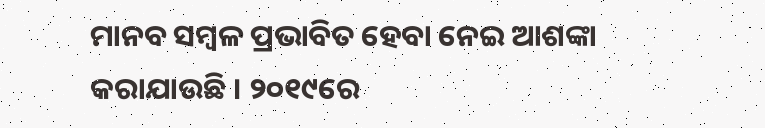ମାନବ ସମ୍ବଳ ପ୍ରଭାବିତ ହେବା ନେଇ ଆଶଙ୍କା କରାଯାଉଛି । ୨୦୧୯ରେ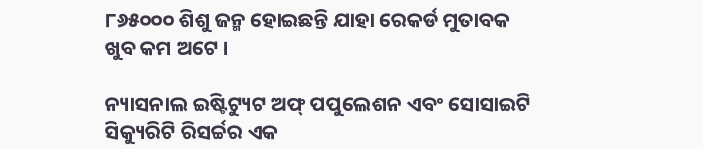୮୬୫୦୦୦ ଶିଶୁ ଜନ୍ମ ହୋଇଛନ୍ତି ଯାହା ରେକର୍ଡ ମୁତାବକ ଖୁବ କମ ଅଟେ ।

ନ୍ୟାସନାଲ ଇଷ୍ଟିଟ୍ୟୁଟ ଅଫ୍ ପପୁଲେଶନ ଏବଂ ସୋସାଇଟି ସିକ୍ୟୁରିଟି ରିସର୍ଚ୍ଚର ଏକ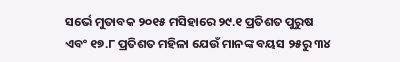ସର୍ଭେ ମୁତାବକ ୨୦୧୫ ମସିହାରେ ୨୯.୧ ପ୍ରତିଶତ ପୁରୁଷ ଏବଂ ୧୭.୮ ପ୍ରତିଶତ ମହିଳା ଯେଉଁ ମାନଙ୍କ ବୟସ ୨୫ରୁ ୩୪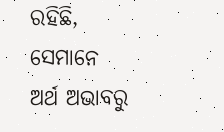ରହିଛି, ସେମାନେ ଅର୍ଥ ଅଭାବରୁ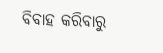ବିବାହ କରିବାରୁ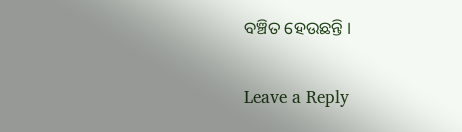ବଞ୍ଚିତ ହେଉଛନ୍ତି ।

Leave a Reply